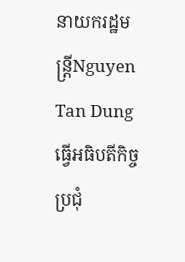នាយករដ្ឋមន្ត្រីNguyen Tan Dung ធ្វើអធិបតីកិច្ចប្រជុំ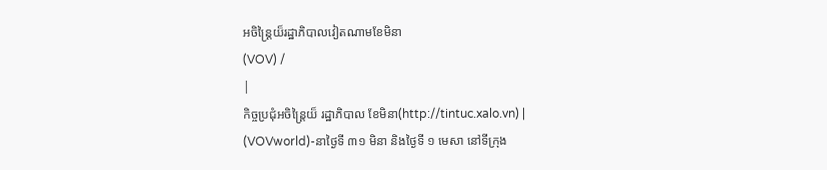អចិន្ត្រៃយ៏រដ្ឋាភិបាលវៀតណាមខែមិនា
(VOV) /
|
កិច្ចប្រជុំអចិន្ត្រៃយ៏ រដ្ឋាភិបាល ខែមិនា(http://tintuc.xalo.vn) |
(VOVworld)-នាថ្ងៃទី ៣១ មិនា និងថ្ងៃទី ១ មេសា នៅទីក្រុង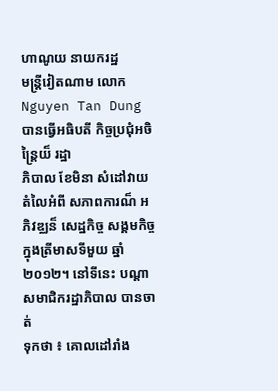ហាណូយ នាយករដ្ឋ
មន្ត្រីវៀតណាម លោក Nguyen Tan Dung បានធ្វើអធិបតី កិច្ចប្រជុំអចិន្ត្រៃយ៏ រដ្ឋា
ភិបាល ខែមិនា សំដៅវាយតំលៃអំពី សភាពការណ៏ អភិវឌ្ឈន៏ សេដ្ឋកិច្ច សង្គមកិច្ច
ក្នុងត្រីមាសទីមួយ ឆ្នាំ ២០១២។ នៅទីនេះ បណ្ដាសមាជិករដ្ឋាភិបាល បានចាត់
ទុកថា ៖ គោលដៅរាំង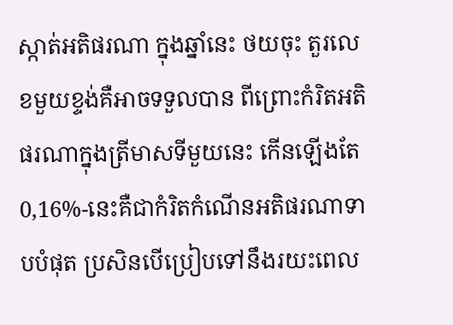ស្កាត់អតិផរណា ក្នុងឆ្នាំនេះ ថយចុះ តួរលេខមួយខ្ទង់គឺអាចទទួលបាន ពីព្រោះកំរិតអតិផរណាក្នុងត្រីមាសទីមួយនេះ កើនឡើងតែ 0,16%-នេះគឺជាកំរិតកំណើនអតិផរណាទាបបំផុត ប្រសិនបើប្រៀបទៅនឹងរយះពេល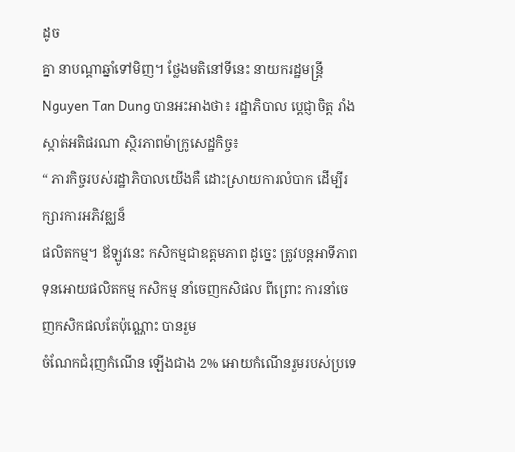ដូច
គ្នា នាបណ្ដាឆ្នាំទៅមិញ។ ថ្លែងមតិនៅទីនេះ នាយករដ្ឋមន្ត្រី Nguyen Tan Dung បានអះអាងថា៖ រដ្ឋាភិបាល ប្តេជ្ញាចិត្ត រាំងស្កាត់អតិផរណា ស្ថិរភាពម៉ាក្រូសេដ្ឋកិច្ច៖
“ ភារកិច្ចរបស់រដ្ឋាភិបាលយើងគឺ ដោះស្រាយការលំបាក ដើម្បីរក្សារការអភិវឌ្ឈន៏
ផលិតកម្ម។ ឪឡូវនេះ កសិកម្មជាឧត្តមភាព ដូច្នេះ ត្រូវបន្តអាទីភាពទុនអោយផលិតកម្ម កសិកម្ម នាំចេញកសិផល ពីព្រោះ ការនាំចេញកសិកផលតែប៉ុណ្ណោះ បានរួម
ចំណែកជំរុញកំណើន ឡើងជាង 2% អោយកំណើនរួមរបស់ប្រទេ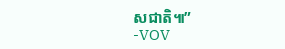សជាតិ៕”
-VOV